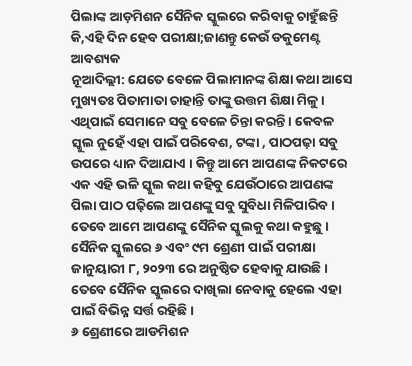ପିଲାଙ୍କ ଆଡ଼ମିଶନ ସୈନିକ ସ୍କୁଲରେ କରିବାକୁ ଚାହୁଁଛନ୍ତି କି,ଏହି ଦିନ ହେବ ପରୀକ୍ଷା;ଜାଣନ୍ତୁ କେଉଁ ଡକୁମେଣ୍ଟ ଆବଶ୍ୟକ
ନୂଆଦିଲ୍ଲୀ: ଯେତେ ବେଳେ ପିଲାମାନଙ୍କ ଶିକ୍ଷା କଥା ଆସେ ମୁଖ୍ୟତଃ ପିତାମାତା ଚାହାନ୍ତି ତାଙ୍କୁ ଉତ୍ତମ ଶିକ୍ଷା ମିଳୁ । ଏଥିପାଇଁ ସେମାନେ ସବୁ ବେଳେ ଚିନ୍ତା କରନ୍ତି । କେବଳ ସ୍କୁଲ ନୁହେଁ ଏହା ପାଇଁ ପରିବେଶ, ଟଙ୍କା , ପାଠପଢ଼ା ସବୁ ଉପରେ ଧ୍ୟାନ ଦିଆଯାଏ । କିନ୍ତୁ ଆମେ ଆପଣଙ୍କ ନିକଟରେ ଏକ ଏହି ଭଳି ସ୍କୁଲ କଥା କହିବୁ ଯେଉଁଠାରେ ଆପଣଙ୍କ ପିଲା ପାଠ ପଢ଼ିଲେ ଆପଣଙ୍କୁ ସବୁ ସୁବିଧା ମିଳିପାରିବ ।
ତେବେ ଆମେ ଆପଣଙ୍କୁ ସୈନିକ ସ୍କୁଲକୁ କଥା କହୁଛୁ । ସୈନିକ ସ୍କୁଲରେ ୬ ଏବଂ ୯ମ ଶ୍ରେଣୀ ପାଇଁ ପରୀକ୍ଷା ଜାନୁୟାରୀ ୮, ୨୦୨୩ ରେ ଅନୁଷ୍ଠିତ ହେବାକୁ ଯାଉଛି । ତେବେ ସୈନିକ ସ୍କୁଲରେ ଦାଖିଲା ନେବାକୁ ହେଲେ ଏହା ପାଇଁ ବିଭିନ୍ନ ସର୍ତ୍ତ ରହିଛି ।
୬ ଶ୍ରେଣୀରେ ଆଡମିଶନ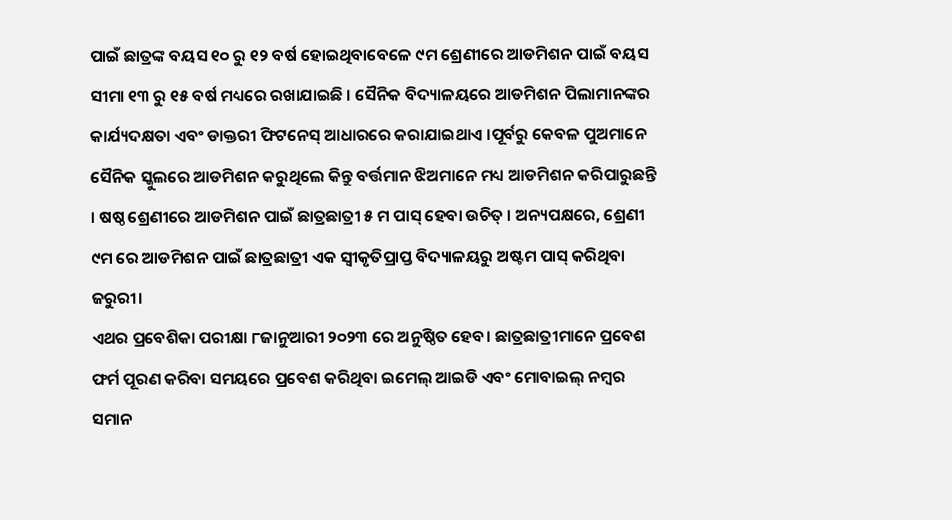ପାଇଁ ଛାତ୍ରଙ୍କ ବୟସ ୧୦ ରୁ ୧୨ ବର୍ଷ ହୋଇଥିବାବେଳେ ୯ମ ଶ୍ରେଣୀରେ ଆଡମିଶନ ପାଇଁ ବୟସ ସୀମା ୧୩ ରୁ ୧୫ ବର୍ଷ ମଧ୍ୟରେ ରଖାଯାଇଛି । ସୈନିକ ବିଦ୍ୟାଳୟରେ ଆଡମିଶନ ପିଲାମାନଙ୍କର କାର୍ଯ୍ୟଦକ୍ଷତା ଏବଂ ଡାକ୍ତରୀ ଫିଟନେସ୍ ଆଧାରରେ କରାଯାଇଥାଏ ।ପୂର୍ବରୁ କେବଳ ପୁଅମାନେ ସୈନିକ ସ୍କୁଲରେ ଆଡମିଶନ କରୁଥିଲେ କିନ୍ତୁ ବର୍ତ୍ତମାନ ଝିଅମାନେ ମଧ୍ୟ ଆଡମିଶନ କରିପାରୁଛନ୍ତି । ଷଷ୍ଠ ଶ୍ରେଣୀରେ ଆଡମିଶନ ପାଇଁ ଛାତ୍ରଛାତ୍ରୀ ୫ ମ ପାସ୍ ହେବା ଉଚିତ୍ । ଅନ୍ୟପକ୍ଷରେ, ଶ୍ରେଣୀ ୯ମ ରେ ଆଡମିଶନ ପାଇଁ ଛାତ୍ରଛାତ୍ରୀ ଏକ ସ୍ୱୀକୃତିପ୍ରାପ୍ତ ବିଦ୍ୟାଳୟରୁ ଅଷ୍ଟମ ପାସ୍ କରିଥିବା ଜରୁରୀ।
ଏଥର ପ୍ରବେଶିକା ପରୀକ୍ଷା ୮ଜାନୁଆରୀ ୨୦୨୩ ରେ ଅନୁଷ୍ଠିତ ହେବ। ଛାତ୍ରଛାତ୍ରୀମାନେ ପ୍ରବେଶ ଫର୍ମ ପୂରଣ କରିବା ସମୟରେ ପ୍ରବେଶ କରିଥିବା ଇମେଲ୍ ଆଇଡି ଏବଂ ମୋବାଇଲ୍ ନମ୍ବର ସମାନ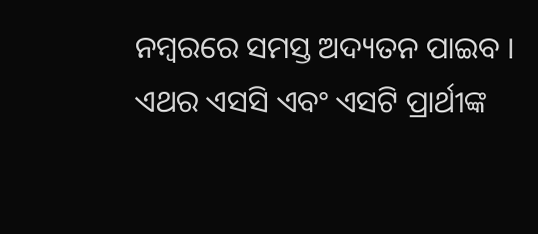ନମ୍ବରରେ ସମସ୍ତ ଅଦ୍ୟତନ ପାଇବ । ଏଥର ଏସସି ଏବଂ ଏସଟି ପ୍ରାର୍ଥୀଙ୍କ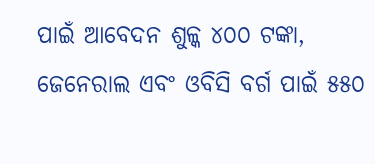ପାଇଁ ଆବେଦନ ଶୁଳ୍କ ୪୦୦ ଟଙ୍କା, ଜେନେରାଲ ଏବଂ ଓବିସି ବର୍ଗ ପାଇଁ ୫୫୦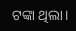ଟଙ୍କା ଥିଲା।